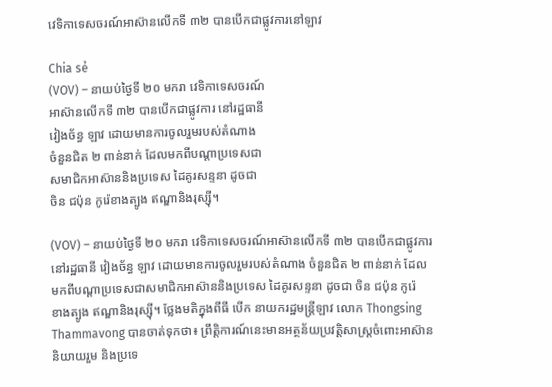វេទិកាទេសចរណ៍អាស៊ានលើកទី ៣២ បានបើកជាផ្លូវការនៅឡាវ

Chia sẻ
(VOV) – នាយប់ថ្ងៃទី ២០ មករា វេទិកាទេសចរណ៍
អាស៊ានលើកទី ៣២ បានបើកជាផ្លូវការ នៅរដ្ឋធានី
វៀងច័ន្ធ ឡាវ ដោយមានការចូលរួមរបស់តំណាង
ចំនួនជិត ២ ពាន់នាក់ ដែលមកពីបណ្ដាប្រទេសជា
សមាជិកអាស៊ាននិងប្រទេស ដៃគូរសន្ទនា ដូចជា
ចិន ជប៉ុន កូរ៉េខាងត្បូង ឥណ្ឌានិងរុស្ស៊ី។

(VOV) – នាយប់ថ្ងៃទី ២០ មករា វេទិកាទេសចរណ៍អាស៊ានលើកទី ៣២ បានបើកជាផ្លូវការ
នៅរដ្ឋធានី វៀងច័ន្ធ ឡាវ ដោយមានការចូលរួមរបស់តំណាង ចំនួនជិត ២ ពាន់នាក់ ដែល
មកពីបណ្ដាប្រទេសជាសមាជិកអាស៊ាននិងប្រទេស ដៃគូរសន្ទនា ដូចជា ចិន ជប៉ុន កូរ៉េ
ខាងត្បូង ឥណ្ឌានិងរុស្ស៊ី។ ថ្លែងមតិក្នុងពីធី បើក នាយករដ្ឋមន្ត្រីឡាវ លោក Thongsing
Thammavong បានចាត់ទុកថា៖ ព្រឹត្តិការណ៍នេះមានអត្ថន័យប្រវត្តិសាស្ត្រចំពោះអាស៊ាន
និយាយរួម និងប្រទេ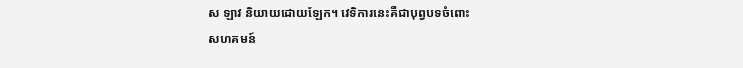ស ឡាវ និយាយដោយឡែក។ វេទិការនេះគឺជាបុព្វបទចំពោះ
សហគមន៍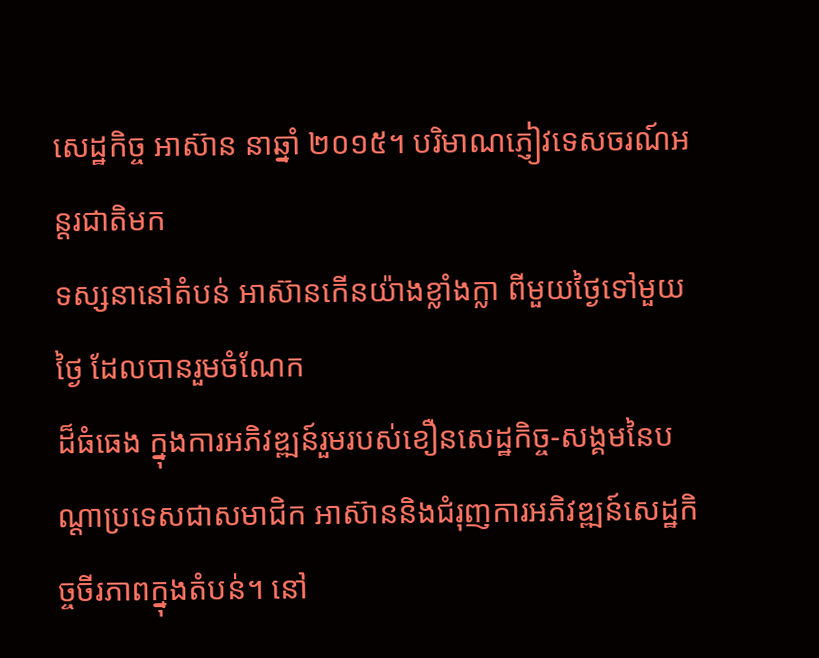សេដ្ឋកិច្ច អាស៊ាន នាឆ្នាំ ២០១៥។ បរិមាណភ្ញៀវទេសចរណ៍អន្តរជាតិមក
ទស្សនានៅតំបន់ អាស៊ានកើនយ៉ាងខ្លាំងក្លា ពីមួយថ្ងៃទៅមួយថ្ងៃ ដែលបានរួមចំណែក
ដ៏ធំធេង ក្នុងការអភិវឌ្ឍន៍រួមរបស់ខឿនសេដ្ឋកិច្ច-សង្គមនៃបណ្ដាប្រទេសជាសមាជិក អាស៊ាននិងជំរុញការអភិវឌ្ឍន៍សេដ្ឋកិច្ចចីរភាពក្នុងតំបន់។ នៅ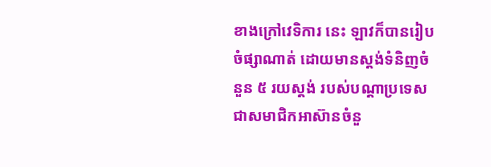ខាងក្រៅវេទិការ នេះ ឡាវក៏បានរៀបចំផ្សាណាត់ ដោយមានស្តង់ទំនិញចំនួន ៥ រយស្តង់ របស់បណ្ដាប្រទេស
ជាសមាជិកអាស៊ានចំនួ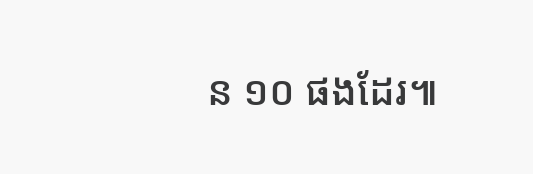ន ១០ ផងដែរ៕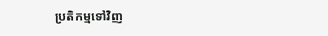ប្រតិកម្មទៅវិញ